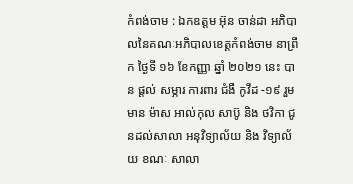កំពង់ចាម : ឯកឧត្តម អ៊ុន ចាន់ដា អភិបាលនៃគណៈអភិបាលខេត្តកំពង់ចាម នាព្រឹក ថ្ងៃទី ១៦ ខែកញ្ញា ឆ្នាំ ២០២១ នេះ បាន ផ្ដល់ សម្ភារ ការពារ ជំងឺ កូវីដ -១៩ រួមមាន ម៉ាស អាល់កុល សាប៊ូ និង ថវិកា ជូនដល់សាលា អនុវិទ្យាល័យ និង វិទ្យាល័យ ខណៈ សាលា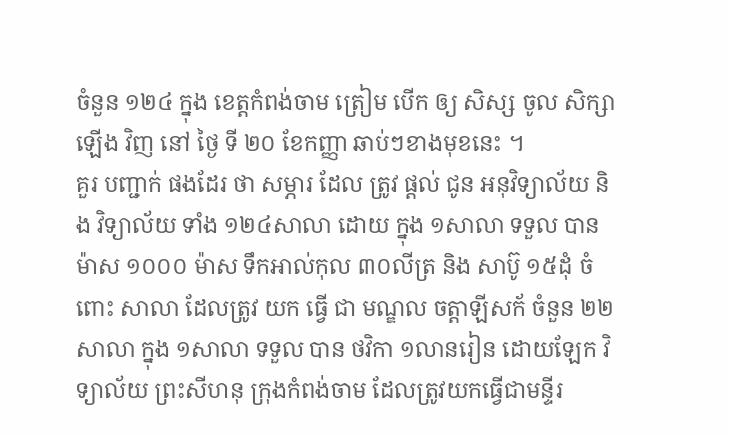ចំនួន ១២៤ ក្នុង ខេត្តកំពង់ចាម ត្រៀម បេីក ឲ្យ សិស្ស ចូល សិក្សា ឡេីង វិញ នៅ ថ្ងៃ ទី ២០ ខែកញ្ញា ឆាប់ៗខាងមុខនេះ ។
គួរ បញ្ជាក់ ផងដែរ ថា សម្ភារ ដែល ត្រូវ ផ្ដល់ ជូន អនុវិទ្យាល័យ និង វិទ្យាល័យ ទាំង ១២៤សាលា ដោយ ក្នុង ១សាលា ទទួល បាន ម៉ាស ១០០០ ម៉ាស ទឹកអាល់កុល ៣០លីត្រ និង សាប៊ូ ១៥ដុំ ចំពោះ សាលា ដែលត្រូវ យក ធ្វើ ជា មណ្ឌល ចត្តាឡីសក័ ចំនួន ២២សាលា ក្នុង ១សាលា ទទួល បាន ថវិកា ១លានរៀន ដោយឡែក វិទ្យាល័យ ព្រះសីហនុ ក្រុងកំពង់ចាម ដែលត្រូវយកធ្វើជាមន្ទីរ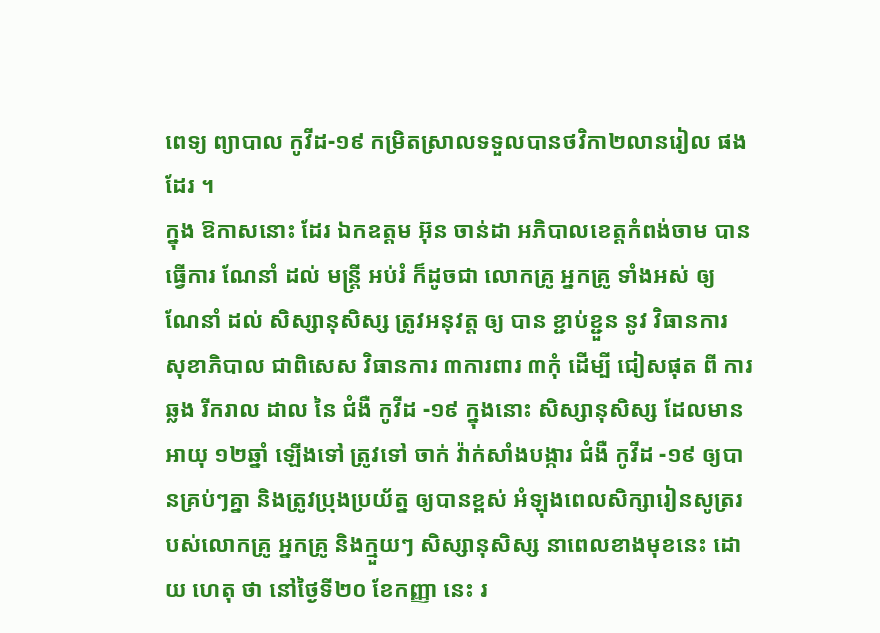ពេទ្យ ព្យាបាល កូវីដ-១៩ កម្រិតស្រាលទទួលបានថវិកា២លានរៀល ផងដែរ ។
ក្នុង ឱកាសនោះ ដែរ ឯកឧត្តម អ៊ុន ចាន់ដា អភិបាលខេត្តកំពង់ចាម បាន ធ្វើការ ណែនាំ ដល់ មន្ត្រី អប់រំ ក៏ដូចជា លោកគ្រូ អ្នកគ្រូ ទាំងអស់ ឲ្យ ណែនាំ ដល់ សិស្សានុសិស្ស ត្រូវអនុវត្ត ឲ្យ បាន ខ្ជាប់ខ្ជួន នូវ វិធានការ សុខាភិបាល ជាពិសេស វិធានការ ៣ការពារ ៣កុំ ដេីម្បី ជៀសផុត ពី ការ ឆ្លង រីករាល ដាល នៃ ជំងឺ កូវីដ -១៩ ក្នុងនោះ សិស្សានុសិស្ស ដែលមានអាយុ ១២ឆ្នាំ ឡើងទៅ ត្រូវទៅ ចាក់ វ៉ាក់សាំងបង្ការ ជំងឺ កូវីដ -១៩ ឲ្យបានគ្រប់ៗគ្នា និងត្រូវប្រុងប្រយ័ត្ន ឲ្យបានខ្ពស់ អំឡុងពេលសិក្សារៀនសូត្ររបស់លោកគ្រូ អ្នកគ្រូ និងក្មួយៗ សិស្សានុសិស្ស នាពេលខាងមុខនេះ ដោយ ហេតុ ថា នៅថ្ងៃទី២០ ខែកញ្ញា នេះ រ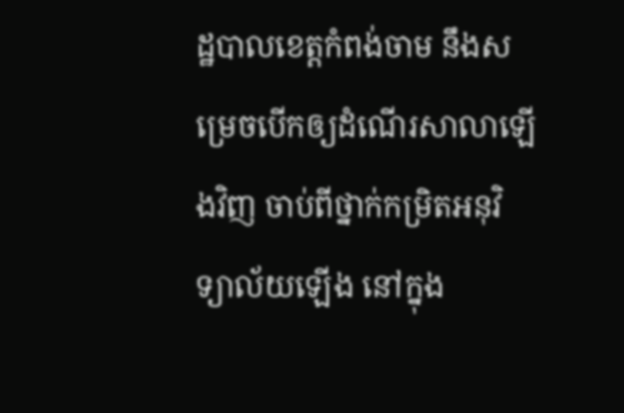ដ្ឋបាលខេត្តកំពង់ចាម នឹងសម្រេចបើកឲ្យដំណើរសាលាឡើងវិញ ចាប់ពីថ្នាក់កម្រិតអនុវិទ្យាល័យឡើង នៅក្នុង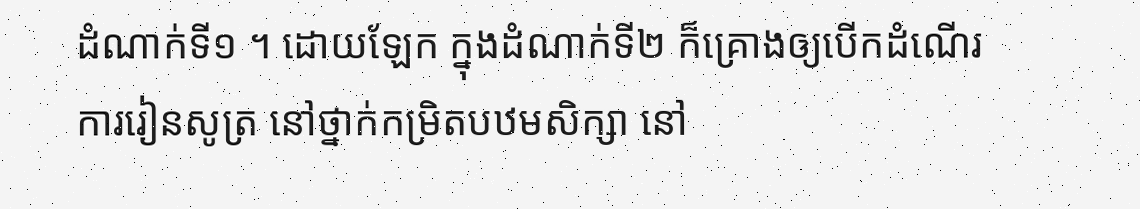ដំណាក់ទី១ ។ ដោយឡែក ក្នុងដំណាក់ទី២ ក៏គ្រោងឲ្យបើកដំណើរការរៀនសូត្រ នៅថ្នាក់កម្រិតបឋមសិក្សា នៅ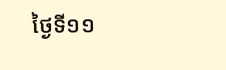ថ្ងៃទី១១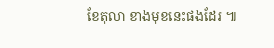ខែតុលា ខាងមុខនេះផងដែរ ៕